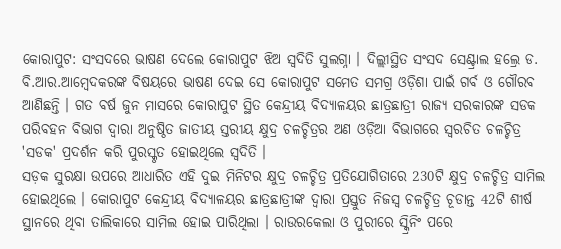କୋରାପୁଟ: ସଂସଦରେ ଭାଷଣ ଦେଲେ କୋରାପୁଟ ଝିଅ ସ୍ଵଦିତି ସୁଲଗ୍ନା । ଦିଲ୍ଲୀସ୍ଥିତ ସଂସଦ ସେଣ୍ଟ୍ରାଲ ହଲ୍ରେ ଡ. ବି.ଆର.ଆମ୍ବେଦକରଙ୍କ ବିଷୟରେ ଭାଷଣ ଦେଇ ସେ କୋରାପୁଟ ସମେତ ସମଗ୍ର ଓଡ଼ିଶା ପାଇଁ ଗର୍ବ ଓ ଗୌରବ ଆଣିଛନ୍ତି । ଗତ ବର୍ଷ ଜୁନ ମାସରେ କୋରାପୁଟ ସ୍ଥିତ କେନ୍ଦ୍ରୀୟ ବିଦ୍ୟାଳୟର ଛାତ୍ରଛାତ୍ରୀ ରାଜ୍ୟ ସରକାରଙ୍କ ସଡକ ପରିବହନ ବିଭାଗ ଦ୍ୱାରା ଅନୁଷ୍ଠିତ ଜାତୀୟ ସ୍ତରୀୟ କ୍ଷୁଦ୍ର ଚଳଚ୍ଚିତ୍ରର ଅଣ ଓଡ଼ିଆ ବିଭାଗରେ ସ୍ୱରଚିତ ଚଳଚ୍ଚିତ୍ର 'ସଡକ' ପ୍ରଦର୍ଶନ କରି ପୁରସ୍କୃତ ହୋଇଥିଲେ ସ୍ୱଦିତି ।
ସଡ଼କ ସୁରକ୍ଷା ଉପରେ ଆଧାରିତ ଏହି ଦୁଇ ମିନିଟର କ୍ଷୁଦ୍ର ଚଳଚ୍ଚିତ୍ର ପ୍ରତିଯୋଗିତାରେ 230ଟି କ୍ଷୁଦ୍ର ଚଳଚ୍ଚିତ୍ର ସାମିଲ ହୋଇଥିଲେ । କୋରାପୁଟ କେନ୍ଦ୍ରୀୟ ବିଦ୍ୟାଳୟର ଛାତ୍ରଛାତ୍ରୀଙ୍କ ଦ୍ଵାରା ପ୍ରସ୍ତୁତ ନିଜସ୍ଵ ଚଳଚ୍ଚିତ୍ର ଚୂଡାନ୍ତ 42ଟି ଶୀର୍ଷ ସ୍ଥାନରେ ଥିବା ତାଲିକାରେ ସାମିଲ ହୋଇ ପାରିଥିଲା । ରାଉରକେଲା ଓ ପୁରୀରେ ସ୍କ୍ରିନିଂ ପରେ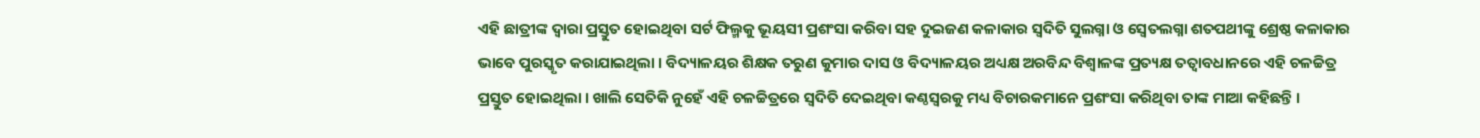ଏହି ଛାତ୍ରୀଙ୍କ ଦ୍ୱାରା ପ୍ରସ୍ତୁତ ହୋଇଥିବା ସର୍ଟ ଫିଲ୍ମକୁ ଭୂୟସୀ ପ୍ରଶଂସା କରିବା ସହ ଦୁଇଜଣ କଳାକାର ସ୍ଵଦିତି ସୁଲଗ୍ନା ଓ ସ୍ୱେତଲଗ୍ନା ଶତପଥୀଙ୍କୁ ଶ୍ରେଷ୍ଠ କଳାକାର ଭାବେ ପୁରସ୍କୃତ କରାଯାଇଥିଲା । ବିଦ୍ୟାଳୟର ଶିକ୍ଷକ ତରୁଣ କୁମାର ଦାସ ଓ ବିଦ୍ୟାଳୟର ଅଧ୍ୟକ୍ଷ ଅରବିନ୍ଦ ବିଶ୍ଵାଳଙ୍କ ପ୍ରତ୍ୟକ୍ଷ ତତ୍ୱାବଧାନରେ ଏହି ଚଳଚ୍ଚିତ୍ର ପ୍ରସ୍ତୁତ ହୋଇଥିଲା । ଖାଲି ସେତିକି ନୁହେଁ ଏହି ଚଳଚ୍ଚିତ୍ରରେ ସ୍ୱଦିତି ଦେଇଥିବା କଣ୍ଠସ୍ବରକୁ ମଧ୍ୟ ବିଚାରକମାନେ ପ୍ରଶଂସା କରିଥିବା ତାଙ୍କ ମାଆ କହିଛନ୍ତି ।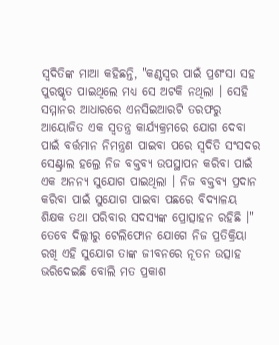ସ୍ୱଦିତିଙ୍କ ମାଆ କହିଛନ୍ତି, "କଣ୍ଠସ୍ବର ପାଇଁ ପ୍ରଶଂସା ସହ ପୁରଷ୍କୃତ ପାଇଥିଲେ ମଧ୍ୟ ସେ ଅଟକି ନଥିଲା । ସେହି ସମ୍ମାନର ଆଧାରରେ ଏନସିଇଆରଟି ତରଫରୁ ଆୟୋଜିତ ଏକ ସ୍ୱତନ୍ତ୍ର କାର୍ଯ୍ୟକ୍ରମରେ ଯୋଗ ଦେବା ପାଇଁ ବର୍ତ୍ତମାନ ନିମନ୍ତ୍ରଣ ପାଇବା ପରେ ସ୍ୱଦିତି ସଂସଦର ସେଣ୍ଟ୍ରାଲ ହଲ୍ରେ ନିଜ ବକ୍ତବ୍ୟ ଉପସ୍ଥାପନ କରିବା ପାଇଁ ଏକ ଅନନ୍ୟ ସୁଯୋଗ ପାଇଥିଲା । ନିଜ ବକ୍ତବ୍ୟ ପ୍ରଦାନ କରିବା ପାଇଁ ସୁଯୋଗ ପାଇବା ପଛରେ ବିଦ୍ୟାଳୟ ଶିକ୍ଷକ ତଥା ପରିବାର ସଦସ୍ୟଙ୍କ ପ୍ରୋତ୍ସାହନ ରହିଛି ।" ତେବେ ଦିଲ୍ଲୀରୁ ଟେଲିଫୋନ ଯୋଗେ ନିଜ ପ୍ରତିକ୍ରିୟା ରଖି ଏହି ସୁଯୋଗ ତାଙ୍କ ଜୀବନରେ ନୂତନ ଉତ୍ସାହ ଭରିଦେଇଛି ବୋଲି ମତ ପ୍ରକାଶ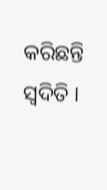କରିଛନ୍ତି ସ୍ବଦିତି ।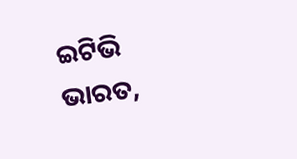ଇଟିଭି ଭାରତ,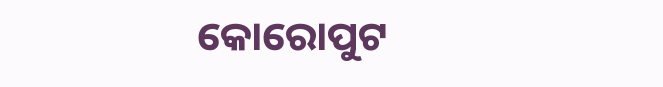କୋରୋପୁଟ